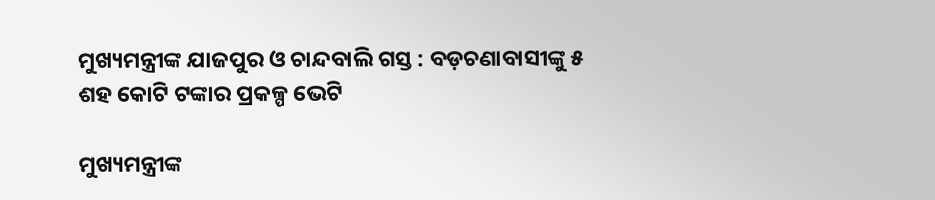ମୁଖ୍ୟମନ୍ତ୍ରୀଙ୍କ ଯାଜପୁର ଓ ଚାନ୍ଦବାଲି ଗସ୍ତ : ବଡ଼ଚଣାବାସୀଙ୍କୁ ୫ ଶହ କୋଟି ଟଙ୍କାର ପ୍ରକଳ୍ପ ଭେଟି

ମୁଖ୍ୟମନ୍ତ୍ରୀଙ୍କ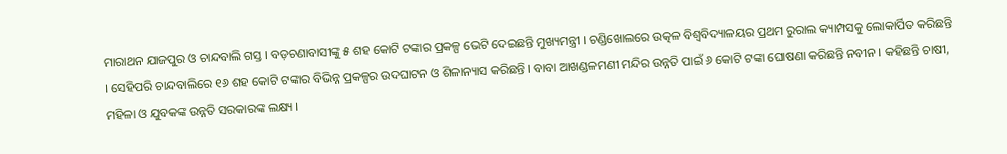ମାରାଥନ ଯାଜପୁର ଓ ଚାନ୍ଦବାଲି ଗସ୍ତ । ବଡ଼ଚଣାବାସୀଙ୍କୁ ୫ ଶହ କୋଟି ଟଙ୍କାର ପ୍ରକଳ୍ପ ଭେଟି ଦେଇଛନ୍ତି ମୁଖ୍ୟମନ୍ତ୍ରୀ । ଚଣ୍ଡିଖୋଲରେ ଉତ୍କଳ ବିଶ୍ୱବିଦ୍ୟାଳୟର ପ୍ରଥମ ରୁରାଲ କ୍ୟାମ୍ପସକୁ ଲୋକାର୍ପିତ କରିଛନ୍ତି । ସେହିପରି ଚାନ୍ଦବାଲିରେ ୧୬ ଶହ କୋଟି ଟଙ୍କାର ବିଭିନ୍ନ ପ୍ରକଳ୍ପର ଉଦଘାଟନ ଓ ଶିଳାନ୍ୟାସ କରିଛନ୍ତି । ବାବା ଆଖଣ୍ଡଳମଣୀ ମନ୍ଦିର ଉନ୍ନତି ପାଇଁ ୬ କୋଟି ଟଙ୍କା ଘୋଷଣା କରିଛନ୍ତି ନବୀନ । କହିଛନ୍ତି ଚାଷୀ, ମହିଳା ଓ ଯୁବକଙ୍କ ଉନ୍ନତି ସରକାରଙ୍କ ଲକ୍ଷ୍ୟ ।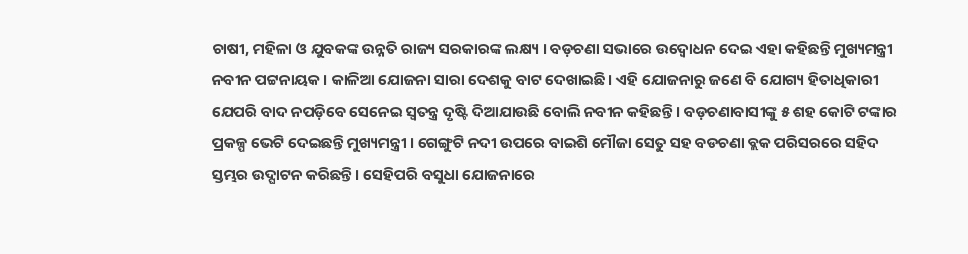ଚାଷୀ, ମହିଳା ଓ ଯୁବକଙ୍କ ଉନ୍ନତି ରାଜ୍ୟ ସରକାରଙ୍କ ଲକ୍ଷ୍ୟ । ବଡ଼ଚଣା ସଭାରେ ଉଦ୍ବୋଧନ ଦେଇ ଏହା କହିଛନ୍ତି ମୁଖ୍ୟମନ୍ତ୍ରୀ ନବୀନ ପଟ୍ଟନାୟକ । କାଳିଆ ଯୋଜନା ସାରା ଦେଶକୁ ବାଟ ଦେଖାଇଛି। ଏହି ଯୋଜନାରୁ ଜଣେ ବି ଯୋଗ୍ୟ ହିତାଧିକାରୀ ଯେପରି ବାଦ ନପଡ଼ିବେ ସେନେଇ ସ୍ୱତନ୍ତ୍ର ଦୃଷ୍ଟି ଦିଆଯାଉଛି ବୋଲି ନବୀନ କହିଛନ୍ତି । ବଡ଼ଚଣାବାସୀଙ୍କୁ ୫ ଶହ କୋଟି ଟଙ୍କାର ପ୍ରକଳ୍ପ ଭେଟି ଦେଇଛନ୍ତି ମୁଖ୍ୟମନ୍ତ୍ରୀ । ଗେଙ୍ଗୁଟି ନଦୀ ଉପରେ ବାଇଶି ମୌଜା ସେତୁ ସହ ବଡଚଣା ବ୍ଲକ ପରିସରରେ ସହିଦ ସ୍ତମ୍ଭର ଉଦ୍ଘାଟନ କରିଛନ୍ତି । ସେହିପରି ବସୁଧା ଯୋଜନାରେ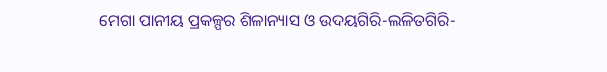ମେଗା ପାନୀୟ ପ୍ରକଳ୍ପର ଶିଳାନ୍ୟାସ ଓ ଉଦୟଗିରି-ଲଳିତଗିରି-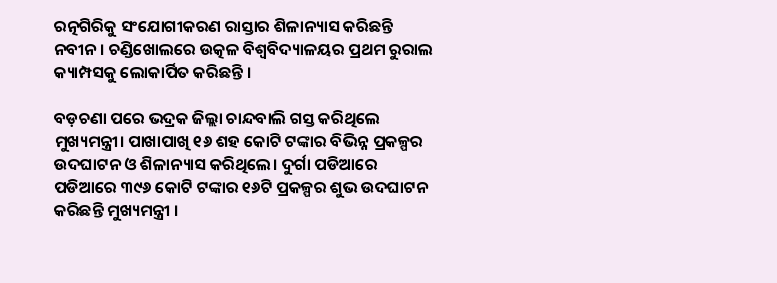ରତ୍ନଗିରିକୁ ସଂଯୋଗୀକରଣ ରାସ୍ତାର ଶିଳାନ୍ୟାସ କରିଛନ୍ତି ନବୀନ । ଚଣ୍ଡିଖୋଲରେ ଉତ୍କଳ ବିଶ୍ୱବିଦ୍ୟାଳୟର ପ୍ରଥମ ରୁରାଲ କ୍ୟାମ୍ପସକୁ ଲୋକାର୍ପିତ କରିଛନ୍ତି ।

ବଡ଼ଚଣା ପରେ ଭଦ୍ରକ ଜିଲ୍ଲା ଚାନ୍ଦବାଲି ଗସ୍ତ କରିଥିଲେ ମୁଖ୍ୟମନ୍ତ୍ରୀ। ପାଖାପାଖି ୧୬ ଶହ କୋଟି ଟଙ୍କାର ବିଭିନ୍ନ ପ୍ରକଳ୍ପର ଉଦଘାଟନ ଓ ଶିଳାନ୍ୟାସ କରିଥିଲେ। ଦୁର୍ଗା ପଡିଆରେ ପଡିଆରେ ୩୯୬ କୋଟି ଟଙ୍କାର ୧୬ଟି ପ୍ରକଳ୍ପର ଶୁଭ ଉଦଘାଟନ କରିଛନ୍ତି ମୁଖ୍ୟମନ୍ତ୍ରୀ ।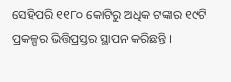ସେହିପରି ୧୧୮୦ କୋଟିରୁ ଅଧିକ ଟଙ୍କାର ୧୯ଟି ପ୍ରକଳ୍ପର ଭିତ୍ତିପ୍ରସ୍ତର ସ୍ଥାପନ କରିଛନ୍ତି ।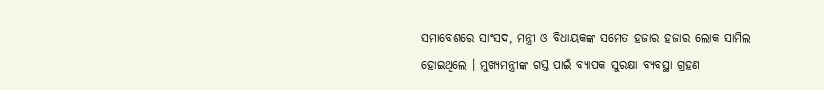ସମାବେଶରେ ସାଂସଦ, ମନ୍ତ୍ରୀ ଓ ବିଧାୟକଙ୍କ ସମେତ ହଜାର ହଜାର ଲୋକ ସାମିଲ ହୋଇଥିଲେ । ମୁଖ୍ୟମନ୍ତ୍ରୀଙ୍କ ଗସ୍ତ ପାଇଁ ବ୍ୟାପକ ସୁରକ୍ଷା ବ୍ୟବସ୍ଥା ଗ୍ରହଣ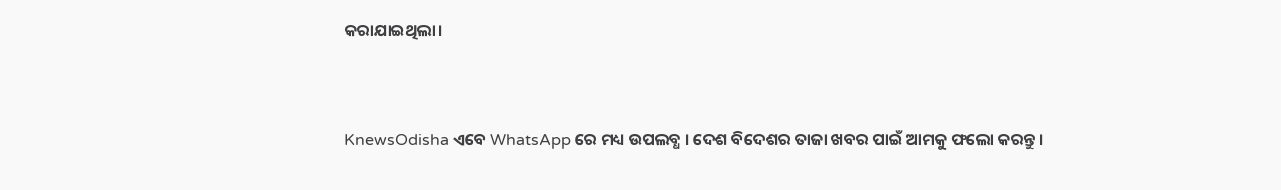କରାଯାଇଥିଲା।


KnewsOdisha ଏବେ WhatsApp ରେ ମଧ୍ୟ ଉପଲବ୍ଧ । ଦେଶ ବିଦେଶର ତାଜା ଖବର ପାଇଁ ଆମକୁ ଫଲୋ କରନ୍ତୁ ।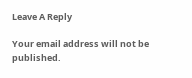Leave A Reply

Your email address will not be published.